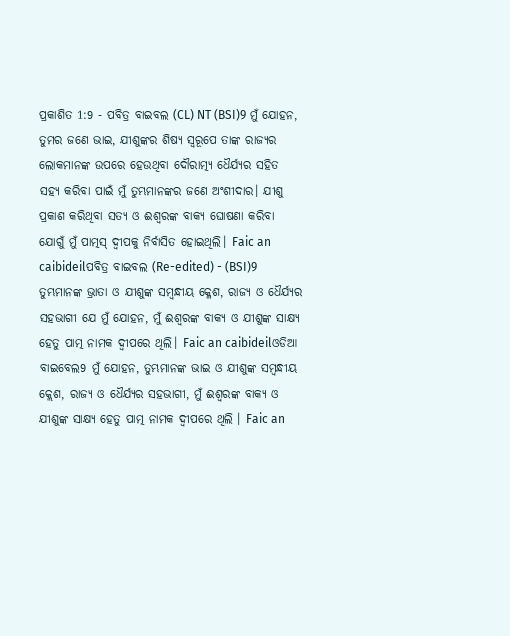ପ୍ରକାଶିତ 1:9 - ପବିତ୍ର ବାଇବଲ (CL) NT (BSI)9 ମୁଁ ଯୋହନ, ତୁମର ଜଣେ ଭାଇ, ଯୀଶୁଙ୍କର ଶିଷ୍ୟ ସ୍ୱରୂପେ ତାଙ୍କ ରାଜ୍ୟର ଲୋକମାନଙ୍କ ଉପରେ ହେଉଥିବା ଦୌରାତ୍ମ୍ୟ ଧୈର୍ଯ୍ୟର ସହିତ ସହ୍ୟ କରିବା ପାଇଁ ମୁଁ ତୁମ୍ଭମାନଙ୍କର ଜଣେ ଅଂଶୀଦାର। ଯୀଶୁ ପ୍ରକାଶ କରିଥିବା ସତ୍ୟ ଓ ଈଶ୍ୱରଙ୍କ ବାକ୍ୟ ଘୋଷଣା କରିବା ଯୋଗୁଁ ମୁଁ ପାତ୍ମସ୍ ଦ୍ୱୀପକୁ ନିର୍ବାସିତ ହୋଇଥିଲି। Faic an caibideilପବିତ୍ର ବାଇବଲ (Re-edited) - (BSI)9 ତୁମ୍ଭମାନଙ୍କ ଭ୍ରାତା ଓ ଯୀଶୁଙ୍କ ସମ୍ଵନ୍ଧୀୟ କ୍ଳେଶ, ରାଜ୍ୟ ଓ ଧୈର୍ଯ୍ୟର ସହଭାଗୀ ଯେ ମୁଁ ଯୋହନ, ମୁଁ ଈଶ୍ଵରଙ୍କ ବାକ୍ୟ ଓ ଯୀଶୁଙ୍କ ସାକ୍ଷ୍ୟ ହେତୁ ପାତ୍ମ ନାମକ ଦ୍ଵୀପରେ ଥିଲି। Faic an caibideilଓଡିଆ ବାଇବେଲ9 ମୁଁ ଯୋହନ, ତୁମ୍ଭମାନଙ୍କ ଭାଇ ଓ ଯୀଶୁଙ୍କ ସମ୍ବନ୍ଧୀୟ କ୍ଲେଶ, ରାଜ୍ୟ ଓ ଧୈର୍ଯ୍ୟର ସହଭାଗୀ, ମୁଁ ଈଶ୍ୱରଙ୍କ ବାକ୍ୟ ଓ ଯୀଶୁଙ୍କ ସାକ୍ଷ୍ୟ ହେତୁ ପାତ୍ମ ନାମକ ଦ୍ଵୀପରେ ଥିଲି । Faic an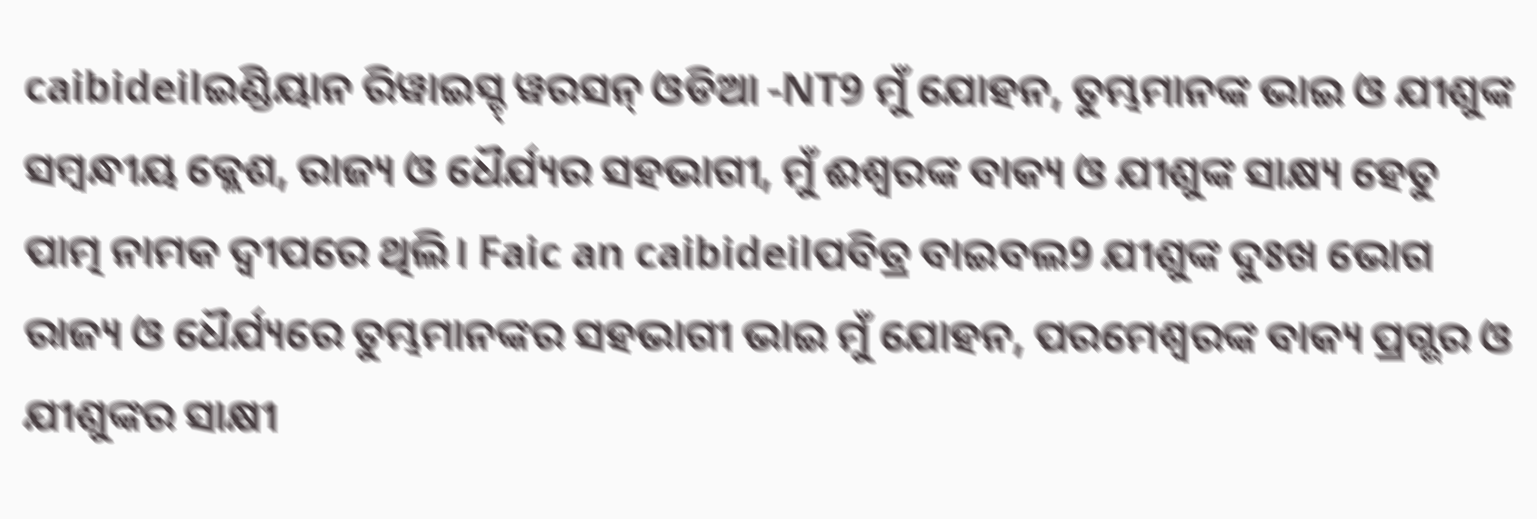caibideilଇଣ୍ଡିୟାନ ରିୱାଇସ୍ଡ୍ ୱରସନ୍ ଓଡିଆ -NT9 ମୁଁ ଯୋହନ, ତୁମ୍ଭମାନଙ୍କ ଭାଇ ଓ ଯୀଶୁଙ୍କ ସମ୍ବନ୍ଧୀୟ କ୍ଲେଶ, ରାଜ୍ୟ ଓ ଧୈର୍ଯ୍ୟର ସହଭାଗୀ, ମୁଁ ଈଶ୍ବରଙ୍କ ବାକ୍ୟ ଓ ଯୀଶୁଙ୍କ ସାକ୍ଷ୍ୟ ହେତୁ ପାତ୍ମ ନାମକ ଦ୍ୱୀପରେ ଥିଲି। Faic an caibideilପବିତ୍ର ବାଇବଲ9 ଯୀଶୁଙ୍କ ଦୁଃଖ ଭୋଗ ରାଜ୍ୟ ଓ ଧୈର୍ଯ୍ୟରେ ତୁମ୍ଭମାନଙ୍କର ସହଭାଗୀ ଭାଇ ମୁଁ ଯୋହନ, ପରମେଶ୍ୱରଙ୍କ ବାକ୍ୟ ପ୍ରଗ୍ଭର ଓ ଯୀଶୁଙ୍କର ସାକ୍ଷୀ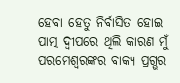ହେବା ହେତୁ ନିର୍ବାସିତ ହୋଇ ପାତ୍ମ ଦ୍ୱୀପରେ ଥିଲି କାରଣ ମୁଁ ପରମେଶ୍ୱରଙ୍କର ବାକ୍ୟ ପ୍ରଗ୍ଭର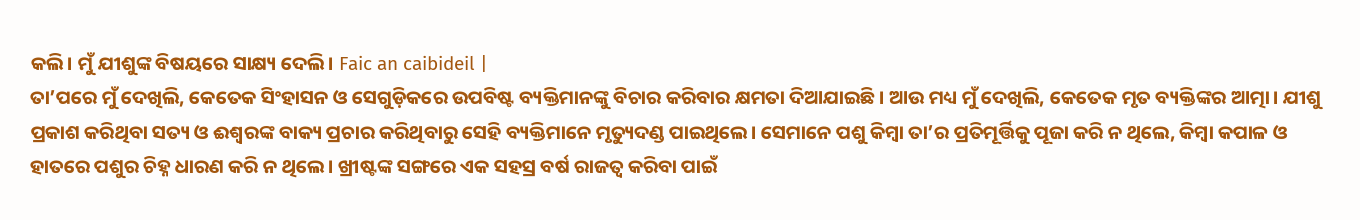କଲି। ମୁଁ ଯୀଶୁଙ୍କ ବିଷୟରେ ସାକ୍ଷ୍ୟ ଦେଲି। Faic an caibideil |
ତା’ପରେ ମୁଁ ଦେଖିଲି, କେତେକ ସିଂହାସନ ଓ ସେଗୁଡ଼ିକରେ ଉପବିଷ୍ଟ ବ୍ୟକ୍ତିମାନଙ୍କୁ ବିଚାର କରିବାର କ୍ଷମତା ଦିଆଯାଇଛି। ଆଉ ମଧ୍ୟ ମୁଁ ଦେଖିଲି, କେତେକ ମୃତ ବ୍ୟକ୍ତିଙ୍କର ଆତ୍ମା। ଯୀଶୁ ପ୍ରକାଶ କରିଥିବା ସତ୍ୟ ଓ ଈଶ୍ୱରଙ୍କ ବାକ୍ୟ ପ୍ରଚାର କରିଥିବାରୁ ସେହି ବ୍ୟକ୍ତିମାନେ ମୃତ୍ୟୁଦଣ୍ଡ ପାଇଥିଲେ। ସେମାନେ ପଶୁ କିମ୍ବା ତା’ର ପ୍ରତିମୂର୍ତ୍ତିକୁ ପୂଜା କରି ନ ଥିଲେ, କିମ୍ବା କପାଳ ଓ ହାତରେ ପଶୁର ଚିହ୍ନ ଧାରଣ କରି ନ ଥିଲେ। ଖ୍ରୀଷ୍ଟଙ୍କ ସଙ୍ଗରେ ଏକ ସହସ୍ର ବର୍ଷ ରାଜତ୍ୱ କରିବା ପାଇଁ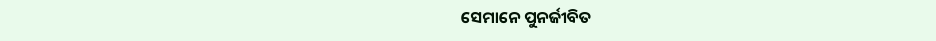ସେମାନେ ପୁନର୍ଜୀବିତ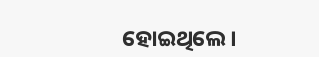ହୋଇଥିଲେ।